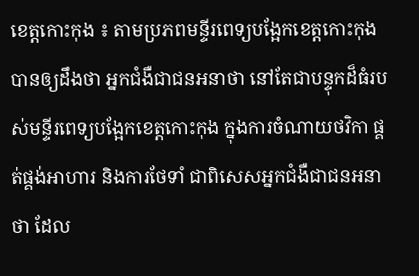ខេត្តកោះកុង ៖ តាមប្រភពមន្ទីរពេទ្យបង្អែកខេត្តកោះកុង បានឲ្យដឹងថា អ្នកជំងឺជាជនអនាថា នៅតែជាបន្ទុកដ៏ធំរបស់មន្ទីរពេទ្យបង្អែកខេត្តកោះកុង ក្នុងការចំណាយថវិកា ផ្គត់ផ្គង់អាហារ និងការថែទាំ ជាពិសេសអ្នកជំងឺជាជនអនាថា ដែល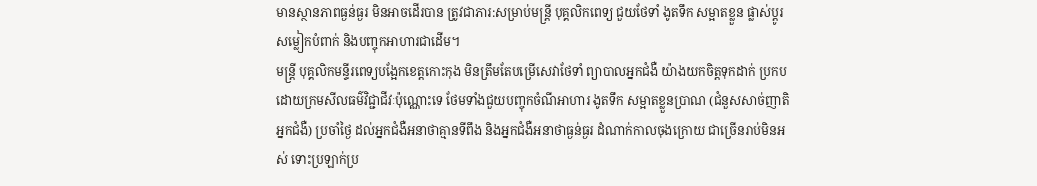មានស្ថានភាពធ្ងន់ធ្ងរ មិនអាចដើរបាន ត្រូវជាភារ:សម្រាប់មន្ត្រី បុគ្គលិកពេទ្យ ជួយថែទាំ ងូតទឹក សម្អាតខ្លួន ផ្លាស់ប្តូរសម្លៀកបំពាក់ និងបញ្ចុកអាហារជាដើម។
មន្ត្រី បុគ្គលិកមន្ទីរពេទ្យបង្អែកខេត្តកោះកុង មិនត្រឹមតែបម្រើសេវាថែទាំ ព្យាបាលអ្នកជំងឺ យ៉ាងយកចិត្តទុកដាក់ ប្រកបដោយក្រមសីលធម៌វិជ្ជាជីវៈប៉ុណ្ណោះទេ ថែមទាំងជួយបញ្ចុកចំណីអាហារ ងូតទឹក សម្អាតខ្លួនប្រាណ (ជំនួសសាច់ញាតិអ្នកជំងឺ) ប្រចាំថ្ងៃ ដល់អ្នកជំងឺអនាថាគ្មានទីពឹង និងអ្នកជំងឺអនាថាធ្ងន់ធ្ងរ ដំណាក់កាលចុងក្រោយ ជាច្រើនរាប់មិនអស់ ទោះប្រឡាក់ប្រ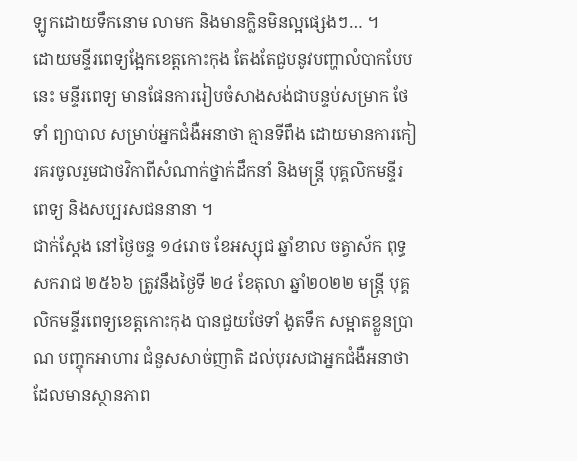ឡូកដោយទឹកនោម លាមក និងមានក្លិនមិនល្អផ្សេងៗ… ។
ដោយមន្ទីរពេទ្យង្អែកខេត្តកោះកុង តែងតែជួបនូវបញ្ហាលំបាកបែបនេះ មន្ទីរពេទ្យ មានផែនការរៀបចំសាងសង់ជាបន្ទប់សម្រាក ថែទាំ ព្យាបាល សម្រាប់អ្នកជំងឺអនាថា គ្មានទីពឹង ដោយមានការកៀរគរចូលរួមជាថវិកាពីសំណាក់ថ្នាក់ដឹកនាំ និងមន្ត្រី បុគ្គលិកមន្ទីរពេទ្យ និងសប្បរសជននានា ។
ជាក់ស្តែង នៅថ្ងៃចន្ទ ១៤រោច ខែអស្សុជ ឆ្នាំខាល ចត្វាស័ក ពុទ្ធសករាជ ២៥៦៦ ត្រូវនឹងថ្ងៃទី ២៤ ខែតុលា ឆ្នាំ២០២២ មន្ត្រី បុគ្គលិកមន្ទីរពេទ្យខេត្តកោះកុង បានជួយថែទាំ ងូតទឹក សម្អាតខ្លួនប្រាណ បញ្ចុកអាហារ ជំនួសសាច់ញាតិ ដល់បុរសជាអ្នកជំងឺអនាថា ដែលមានស្ថានភាព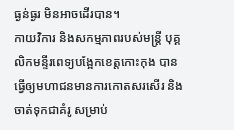ធ្ងន់ធ្ងរ មិនអាចដើរបាន។
កាយវិការ និងសកម្មភាពរបស់មន្ត្រី បុគ្គលិកមន្ទីរពេទ្យបង្អែកខេត្តកោះកុង បានធ្វើឲ្យមហាជនមានការកោតសរសើរ និងចាត់ទុកជាគំរូ សម្រាប់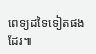ពេទ្យដទៃទៀតផងដែរ៕